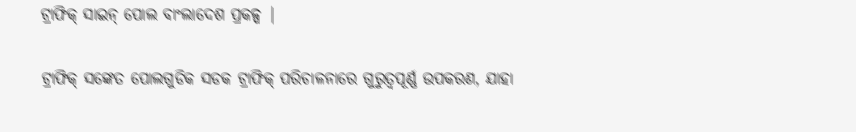ଟ୍ରାଫିକ୍ ସାଇନ୍ ପୋଲ ବାଂଲାଦେଶ ପ୍ରକଳ୍ପ |

ଟ୍ରାଫିକ୍ ସଙ୍କେତ ପୋଲଗୁଡିକ ସଡକ ଟ୍ରାଫିକ୍ ପରିଚାଳନାରେ ଗୁରୁତ୍ୱପୂର୍ଣ୍ଣ ଉପକରଣ, ଯାହା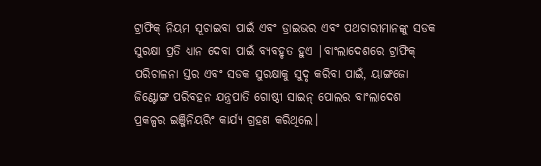ଟ୍ରାଫିକ୍ ନିୟମ ସୂଚାଇବା ପାଇଁ ଏବଂ ଡ୍ରାଇଭର ଏବଂ ପଥଚାରୀମାନଙ୍କୁ ସଡକ ସୁରକ୍ଷା ପ୍ରତି ଧ୍ୟାନ ଦେବା ପାଇଁ ବ୍ୟବହୃତ ହୁଏ |ବାଂଲାଦେଶରେ ଟ୍ରାଫିକ୍ ପରିଚାଳନା ସ୍ତର ଏବଂ ସଡକ ସୁରକ୍ଷାକୁ ସୁଦୃ କରିବା ପାଇଁ, ୟାଙ୍ଗଜୋ ଜିଣ୍ଟୋଙ୍ଗ ପରିବହନ ଯନ୍ତ୍ରପାତି ଗୋଷ୍ଠୀ ସାଇନ୍ ପୋଲର ବାଂଲାଦେଶ ପ୍ରକଳ୍ପର ଇଞ୍ଜିନିୟରିଂ କାର୍ଯ୍ୟ ଗ୍ରହଣ କରିଥିଲେ।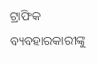ଟ୍ରାଫିକ ବ୍ୟବହାରକାରୀଙ୍କୁ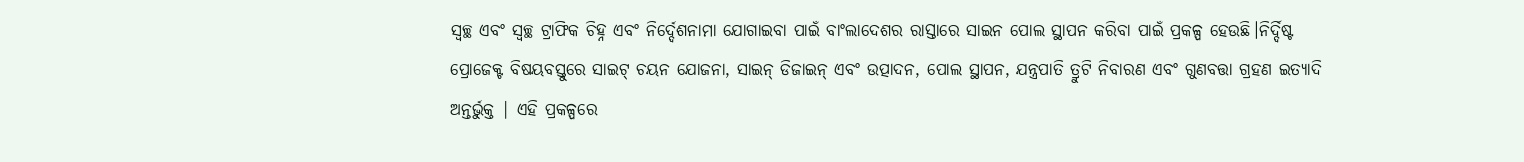ସ୍ୱଚ୍ଛ ଏବଂ ସ୍ୱଚ୍ଛ ଟ୍ରାଫିକ ଚିହ୍ନ ଏବଂ ନିର୍ଦ୍ଦେଶନାମା ଯୋଗାଇବା ପାଇଁ ବାଂଲାଦେଶର ରାସ୍ତାରେ ସାଇନ ପୋଲ ସ୍ଥାପନ କରିବା ପାଇଁ ପ୍ରକଳ୍ପ ହେଉଛି।ନିର୍ଦ୍ଦିଷ୍ଟ ପ୍ରୋଜେକ୍ଟ ବିଷୟବସ୍ତୁରେ ସାଇଟ୍ ଚୟନ ଯୋଜନା, ସାଇନ୍ ଡିଜାଇନ୍ ଏବଂ ଉତ୍ପାଦନ, ପୋଲ ସ୍ଥାପନ, ଯନ୍ତ୍ରପାତି ତ୍ରୁଟି ନିବାରଣ ଏବଂ ଗୁଣବତ୍ତା ଗ୍ରହଣ ଇତ୍ୟାଦି ଅନ୍ତର୍ଭୁକ୍ତ | ଏହି ପ୍ରକଳ୍ପରେ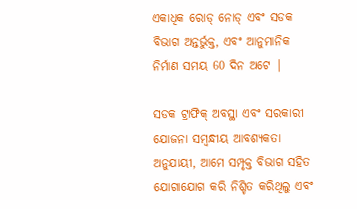ଏକାଧିକ ରୋଡ୍ ନୋଡ୍ ଏବଂ ସଡକ ବିଭାଗ ଅନ୍ତର୍ଭୁକ୍ତ, ଏବଂ ଆନୁମାନିକ ନିର୍ମାଣ ସମୟ 60 ଦିନ ଅଟେ |

ସଡକ ଟ୍ରାଫିକ୍ ଅବସ୍ଥା ଏବଂ ସରକାରୀ ଯୋଜନା ସମ୍ବନ୍ଧୀୟ ଆବଶ୍ୟକତା ଅନୁଯାୟୀ, ଆମେ ସମ୍ପୃକ୍ତ ବିଭାଗ ସହିତ ଯୋଗାଯୋଗ କରି ନିଶ୍ଚିତ କରିଥିଲୁ ଏବଂ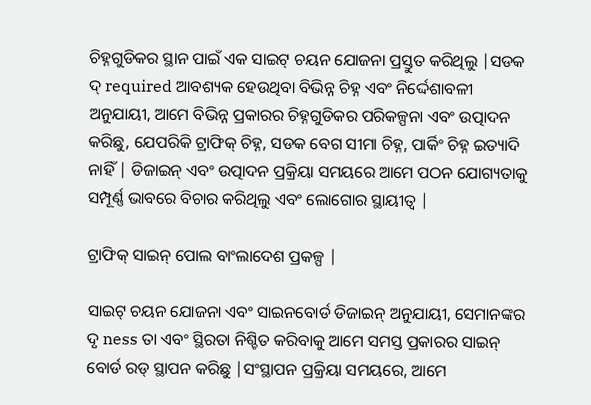ଚିହ୍ନଗୁଡିକର ସ୍ଥାନ ପାଇଁ ଏକ ସାଇଟ୍ ଚୟନ ଯୋଜନା ପ୍ରସ୍ତୁତ କରିଥିଲୁ |ସଡକ ଦ୍ required ଆବଶ୍ୟକ ହେଉଥିବା ବିଭିନ୍ନ ଚିହ୍ନ ଏବଂ ନିର୍ଦ୍ଦେଶାବଳୀ ଅନୁଯାୟୀ, ଆମେ ବିଭିନ୍ନ ପ୍ରକାରର ଚିହ୍ନଗୁଡିକର ପରିକଳ୍ପନା ଏବଂ ଉତ୍ପାଦନ କରିଛୁ, ଯେପରିକି ଟ୍ରାଫିକ୍ ଚିହ୍ନ, ସଡକ ବେଗ ସୀମା ଚିହ୍ନ, ପାର୍କିଂ ଚିହ୍ନ ଇତ୍ୟାଦି ନାହିଁ | ଡିଜାଇନ୍ ଏବଂ ଉତ୍ପାଦନ ପ୍ରକ୍ରିୟା ସମୟରେ ଆମେ ପଠନ ଯୋଗ୍ୟତାକୁ ସମ୍ପୂର୍ଣ୍ଣ ଭାବରେ ବିଚାର କରିଥିଲୁ ଏବଂ ଲୋଗୋର ସ୍ଥାୟୀତ୍ୱ |

ଟ୍ରାଫିକ୍ ସାଇନ୍ ପୋଲ ବାଂଲାଦେଶ ପ୍ରକଳ୍ପ |

ସାଇଟ୍ ଚୟନ ଯୋଜନା ଏବଂ ସାଇନବୋର୍ଡ ଡିଜାଇନ୍ ଅନୁଯାୟୀ, ସେମାନଙ୍କର ଦୃ ness ତା ଏବଂ ସ୍ଥିରତା ନିଶ୍ଚିତ କରିବାକୁ ଆମେ ସମସ୍ତ ପ୍ରକାରର ସାଇନ୍ ବୋର୍ଡ ରଡ୍ ସ୍ଥାପନ କରିଛୁ |ସଂସ୍ଥାପନ ପ୍ରକ୍ରିୟା ସମୟରେ, ଆମେ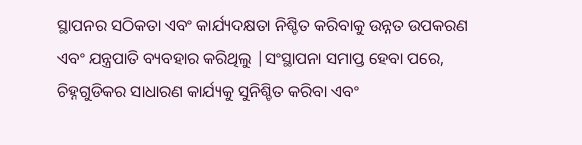ସ୍ଥାପନର ସଠିକତା ଏବଂ କାର୍ଯ୍ୟଦକ୍ଷତା ନିଶ୍ଚିତ କରିବାକୁ ଉନ୍ନତ ଉପକରଣ ଏବଂ ଯନ୍ତ୍ରପାତି ବ୍ୟବହାର କରିଥିଲୁ |ସଂସ୍ଥାପନା ସମାପ୍ତ ହେବା ପରେ, ଚିହ୍ନଗୁଡିକର ସାଧାରଣ କାର୍ଯ୍ୟକୁ ସୁନିଶ୍ଚିତ କରିବା ଏବଂ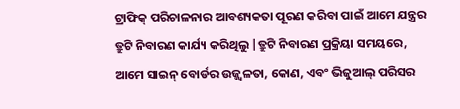ଟ୍ରାଫିକ୍ ପରିଚାଳନାର ଆବଶ୍ୟକତା ପୂରଣ କରିବା ପାଇଁ ଆମେ ଯନ୍ତ୍ରର ତ୍ରୁଟି ନିବାରଣ କାର୍ଯ୍ୟ କରିଥିଲୁ |ତ୍ରୁଟି ନିବାରଣ ପ୍ରକ୍ରିୟା ସମୟରେ, ଆମେ ସାଇନ୍ ବୋର୍ଡର ଉଜ୍ଜ୍ୱଳତା, କୋଣ, ଏବଂ ଭିଜୁଆଲ୍ ପରିସର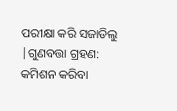ପରୀକ୍ଷା କରି ସଜାଡିଲୁ |ଗୁଣବତ୍ତା ଗ୍ରହଣ: କମିଶନ କରିବା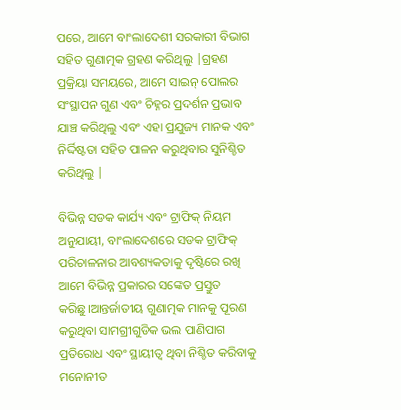ପରେ, ଆମେ ବାଂଲାଦେଶୀ ସରକାରୀ ବିଭାଗ ସହିତ ଗୁଣାତ୍ମକ ଗ୍ରହଣ କରିଥିଲୁ |ଗ୍ରହଣ ପ୍ରକ୍ରିୟା ସମୟରେ, ଆମେ ସାଇନ୍ ପୋଲର ସଂସ୍ଥାପନ ଗୁଣ ଏବଂ ଚିହ୍ନର ପ୍ରଦର୍ଶନ ପ୍ରଭାବ ଯାଞ୍ଚ କରିଥିଲୁ ଏବଂ ଏହା ପ୍ରଯୁଜ୍ୟ ମାନକ ଏବଂ ନିର୍ଦ୍ଦିଷ୍ଟତା ସହିତ ପାଳନ କରୁଥିବାର ସୁନିଶ୍ଚିତ କରିଥିଲୁ |

ବିଭିନ୍ନ ସଡକ କାର୍ଯ୍ୟ ଏବଂ ଟ୍ରାଫିକ୍ ନିୟମ ଅନୁଯାୟୀ, ବାଂଲାଦେଶରେ ସଡକ ଟ୍ରାଫିକ୍ ପରିଚାଳନାର ଆବଶ୍ୟକତାକୁ ଦୃଷ୍ଟିରେ ରଖି ଆମେ ବିଭିନ୍ନ ପ୍ରକାରର ସଙ୍କେତ ପ୍ରସ୍ତୁତ କରିଛୁ।ଆନ୍ତର୍ଜାତୀୟ ଗୁଣାତ୍ମକ ମାନକୁ ପୂରଣ କରୁଥିବା ସାମଗ୍ରୀଗୁଡିକ ଭଲ ପାଣିପାଗ ପ୍ରତିରୋଧ ଏବଂ ସ୍ଥାୟୀତ୍ୱ ଥିବା ନିଶ୍ଚିତ କରିବାକୁ ମନୋନୀତ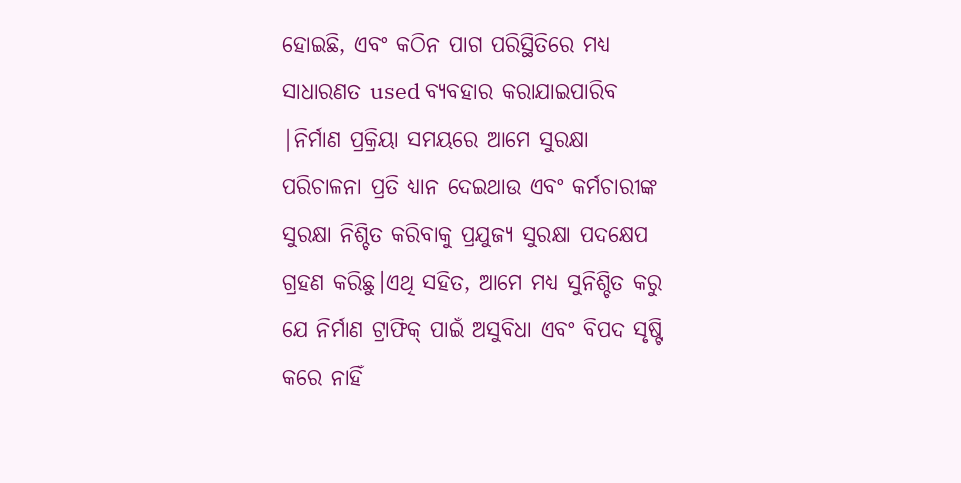ହୋଇଛି, ଏବଂ କଠିନ ପାଗ ପରିସ୍ଥିତିରେ ମଧ୍ୟ ସାଧାରଣତ used ବ୍ୟବହାର କରାଯାଇପାରିବ |ନିର୍ମାଣ ପ୍ରକ୍ରିୟା ସମୟରେ ଆମେ ସୁରକ୍ଷା ପରିଚାଳନା ପ୍ରତି ଧ୍ୟାନ ଦେଇଥାଉ ଏବଂ କର୍ମଚାରୀଙ୍କ ସୁରକ୍ଷା ନିଶ୍ଚିତ କରିବାକୁ ପ୍ରଯୁଜ୍ୟ ସୁରକ୍ଷା ପଦକ୍ଷେପ ଗ୍ରହଣ କରିଛୁ।ଏଥି ସହିତ, ଆମେ ମଧ୍ୟ ସୁନିଶ୍ଚିତ କରୁ ଯେ ନିର୍ମାଣ ଟ୍ରାଫିକ୍ ପାଇଁ ଅସୁବିଧା ଏବଂ ବିପଦ ସୃଷ୍ଟି କରେ ନାହିଁ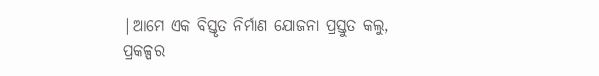|ଆମେ ଏକ ବିସ୍ତୃତ ନିର୍ମାଣ ଯୋଜନା ପ୍ରସ୍ତୁତ କଲୁ, ପ୍ରକଳ୍ପର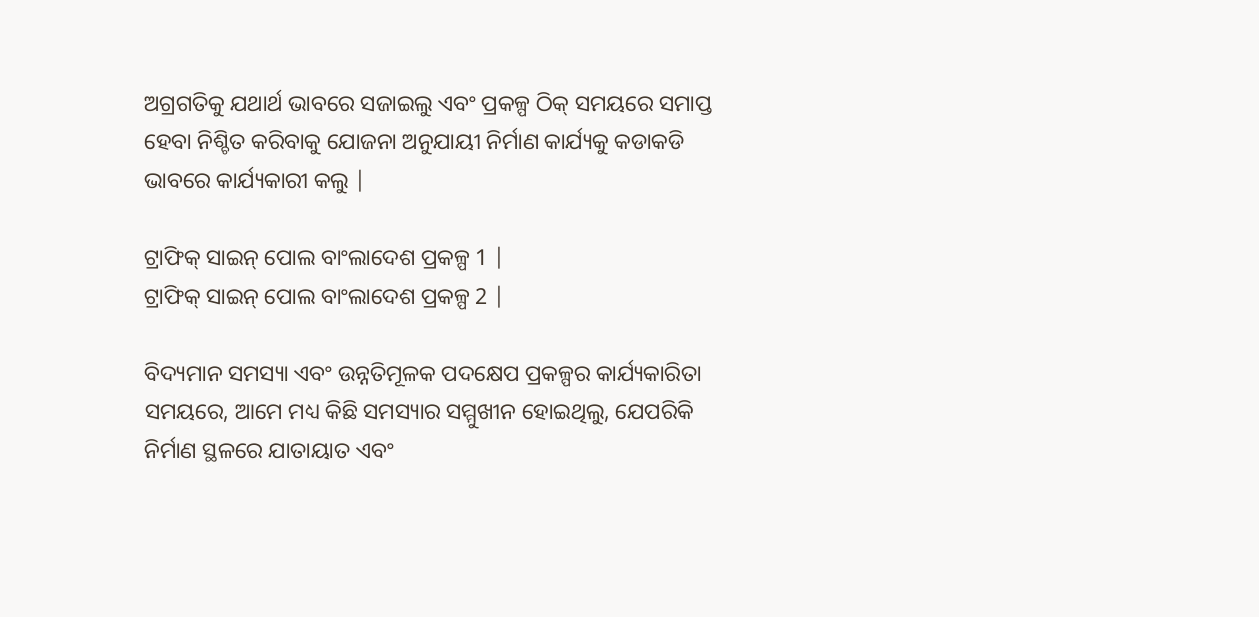ଅଗ୍ରଗତିକୁ ଯଥାର୍ଥ ଭାବରେ ସଜାଇଲୁ ଏବଂ ପ୍ରକଳ୍ପ ଠିକ୍ ସମୟରେ ସମାପ୍ତ ହେବା ନିଶ୍ଚିତ କରିବାକୁ ଯୋଜନା ଅନୁଯାୟୀ ନିର୍ମାଣ କାର୍ଯ୍ୟକୁ କଡାକଡି ଭାବରେ କାର୍ଯ୍ୟକାରୀ କଲୁ |

ଟ୍ରାଫିକ୍ ସାଇନ୍ ପୋଲ ବାଂଲାଦେଶ ପ୍ରକଳ୍ପ 1 |
ଟ୍ରାଫିକ୍ ସାଇନ୍ ପୋଲ ବାଂଲାଦେଶ ପ୍ରକଳ୍ପ 2 |

ବିଦ୍ୟମାନ ସମସ୍ୟା ଏବଂ ଉନ୍ନତିମୂଳକ ପଦକ୍ଷେପ ପ୍ରକଳ୍ପର କାର୍ଯ୍ୟକାରିତା ସମୟରେ, ଆମେ ମଧ୍ୟ କିଛି ସମସ୍ୟାର ସମ୍ମୁଖୀନ ହୋଇଥିଲୁ, ଯେପରିକି ନିର୍ମାଣ ସ୍ଥଳରେ ଯାତାୟାତ ଏବଂ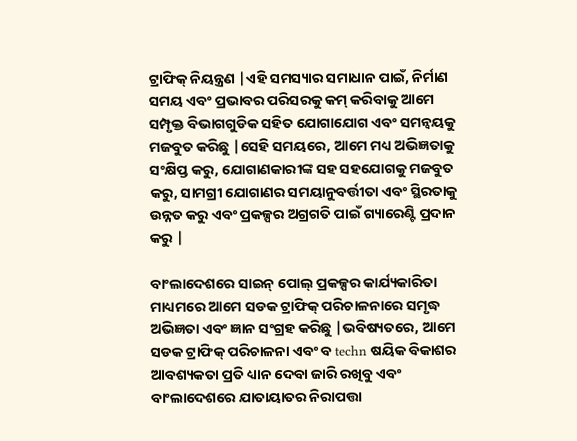ଟ୍ରାଫିକ୍ ନିୟନ୍ତ୍ରଣ |ଏହି ସମସ୍ୟାର ସମାଧାନ ପାଇଁ, ନିର୍ମାଣ ସମୟ ଏବଂ ପ୍ରଭାବର ପରିସରକୁ କମ୍ କରିବାକୁ ଆମେ ସମ୍ପୃକ୍ତ ବିଭାଗଗୁଡିକ ସହିତ ଯୋଗାଯୋଗ ଏବଂ ସମନ୍ୱୟକୁ ମଜବୁତ କରିଛୁ |ସେହି ସମୟରେ, ଆମେ ମଧ୍ୟ ଅଭିଜ୍ଞତାକୁ ସଂକ୍ଷିପ୍ତ କରୁ, ଯୋଗାଣକାରୀଙ୍କ ସହ ସହଯୋଗକୁ ମଜବୁତ କରୁ, ସାମଗ୍ରୀ ଯୋଗାଣର ସମୟାନୁବର୍ତ୍ତୀତା ଏବଂ ସ୍ଥିରତାକୁ ଉନ୍ନତ କରୁ ଏବଂ ପ୍ରକଳ୍ପର ଅଗ୍ରଗତି ପାଇଁ ଗ୍ୟାରେଣ୍ଟି ପ୍ରଦାନ କରୁ |

ବାଂଲାଦେଶରେ ସାଇନ୍ ପୋଲ୍ ପ୍ରକଳ୍ପର କାର୍ଯ୍ୟକାରିତା ମାଧ୍ୟମରେ ଆମେ ସଡକ ଟ୍ରାଫିକ୍ ପରିଚାଳନାରେ ସମୃଦ୍ଧ ଅଭିଜ୍ଞତା ଏବଂ ଜ୍ଞାନ ସଂଗ୍ରହ କରିଛୁ |ଭବିଷ୍ୟତରେ, ଆମେ ସଡକ ଟ୍ରାଫିକ୍ ପରିଚାଳନା ଏବଂ ବ techn ଷୟିକ ବିକାଶର ଆବଶ୍ୟକତା ପ୍ରତି ଧ୍ୟାନ ଦେବା ଜାରି ରଖିବୁ ଏବଂ ବାଂଲାଦେଶରେ ଯାତାୟାତର ନିରାପତ୍ତା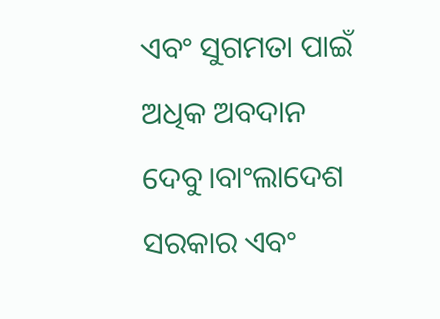ଏବଂ ସୁଗମତା ପାଇଁ ଅଧିକ ଅବଦାନ ଦେବୁ।ବାଂଲାଦେଶ ସରକାର ଏବଂ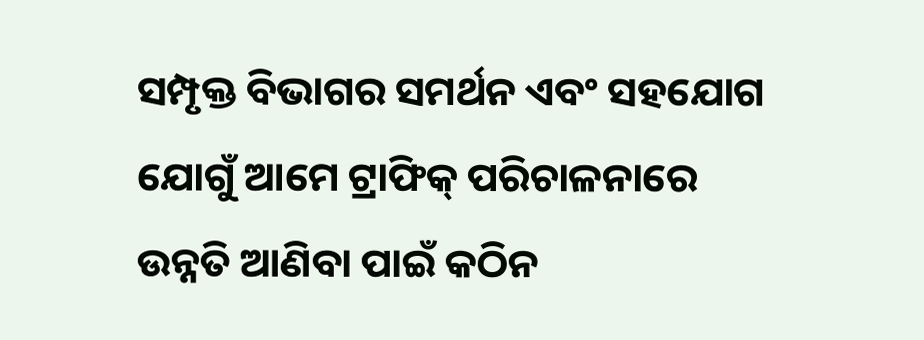ସମ୍ପୃକ୍ତ ବିଭାଗର ସମର୍ଥନ ଏବଂ ସହଯୋଗ ଯୋଗୁଁ ଆମେ ଟ୍ରାଫିକ୍ ପରିଚାଳନାରେ ଉନ୍ନତି ଆଣିବା ପାଇଁ କଠିନ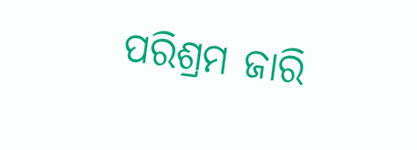ପରିଶ୍ରମ ଜାରି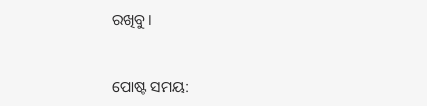ରଖିବୁ।


ପୋଷ୍ଟ ସମୟ: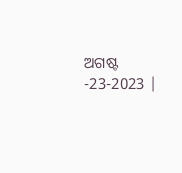ଅଗଷ୍ଟ -23-2023 |